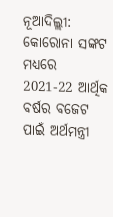ନୂଆଦିଲ୍ଲୀ: କୋରୋନା ସଙ୍କଟ ମଧ୍ୟରେ 2021-22 ଆର୍ଥିକ ବର୍ଷର ବଜେଟ ପାଇଁ ଅର୍ଥମନ୍ତ୍ରୀ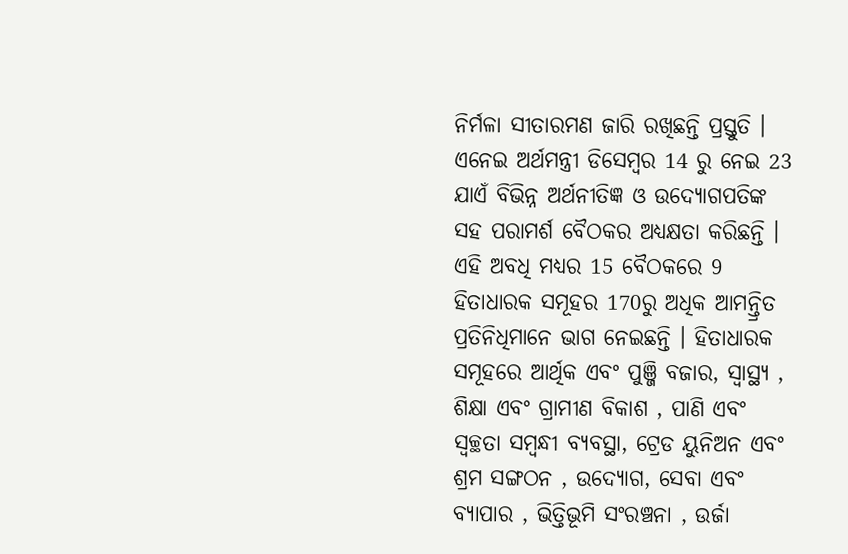ନିର୍ମଳା ସୀତାରମଣ ଜାରି ରଖିଛନ୍ତି ପ୍ରସ୍ତୁତି । ଏନେଇ ଅର୍ଥମନ୍ତ୍ରୀ ଡିସେମ୍ବର 14 ରୁ ନେଇ 23 ଯାଏଁ ବିଭିନ୍ନ ଅର୍ଥନୀତିଜ୍ଞ ଓ ଉଦ୍ୟୋଗପତିଙ୍କ ସହ ପରାମର୍ଶ ବୈଠକର ଅଧ୍ୟକ୍ଷତା କରିଛନ୍ତି ।
ଏହି ଅବଧି ମଧ୍ୟର 15 ବୈଠକରେ 9 ହିତାଧାରକ ସମୂହର 170ରୁ ଅଧିକ ଆମନ୍ତ୍ରିତ ପ୍ରତିନିଧିମାନେ ଭାଗ ନେଇଛନ୍ତି । ହିତାଧାରକ ସମୂହରେ ଆର୍ଥିକ ଏବଂ ପୁଞ୍ଜି ବଜାର, ସ୍ବାସ୍ଥ୍ୟ , ଶିକ୍ଷା ଏବଂ ଗ୍ରାମୀଣ ବିକାଶ , ପାଣି ଏବଂ ସ୍ବଚ୍ଛତା ସମ୍ବନ୍ଧୀ ବ୍ୟବସ୍ଥା, ଟ୍ରେଡ ୟୁନିଅନ ଏବଂ ଶ୍ରମ ସଙ୍ଗଠନ , ଉଦ୍ୟୋଗ, ସେବା ଏବଂ ବ୍ୟାପାର , ଭିତ୍ତିଭୂମି ସଂରଞ୍ଚନା , ଉର୍ଜା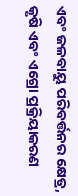ଏବଂ ଜଳବାୟୁ ପରିବର୍ତ୍ତନର କ୍ଷେତ୍ର, କୃଷି ଏବଂ ଏଗ୍ରୋ ପ୍ରକ୍ରିୟାକରଣ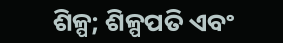ଶିଳ୍ପ; ଶିଳ୍ପପତି ଏବଂ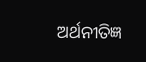ଅର୍ଥନୀତିଜ୍ଞ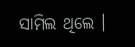ସାମିଲ ଥିଲେ ।